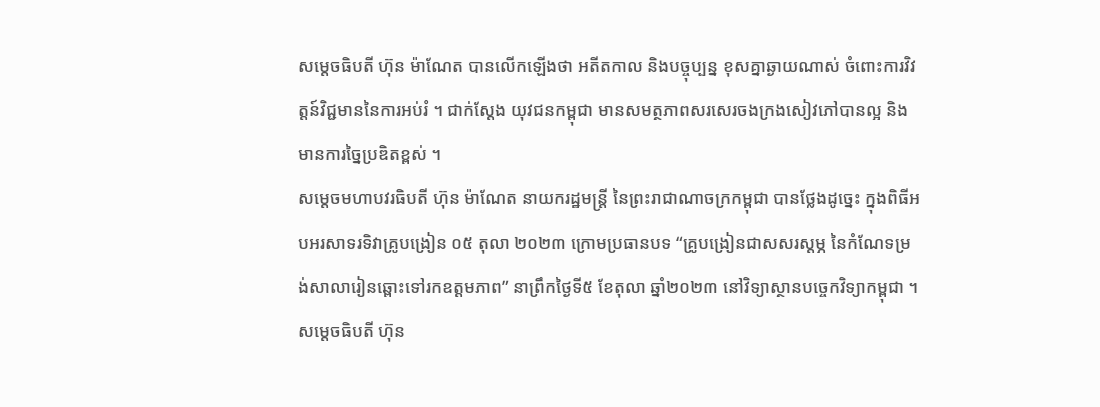សម្តេចធិបតី ហ៊ុន ម៉ាណែត បានលើកឡើងថា អតីតកាល និងបច្ចុប្បន្ន ខុសគ្នាឆ្ងាយណាស់ ចំពោះការវិវត្តន៍វិជ្ជមាននៃការអប់រំ ។ ជាក់ស្ដែង យុវជនកម្ពុជា មានសមត្ថភាពសរសេរចងក្រងសៀវភៅបានល្អ និងមានការច្នៃប្រឌិតខ្ពស់ ។
សម្តេចមហាបវរធិបតី ហ៊ុន ម៉ាណែត នាយករដ្ឋមន្រ្តី នៃព្រះរាជាណាចក្រកម្ពុជា បានថ្លែងដូច្នេះ ក្នុងពិធីអបអរសាទរទិវាគ្រូបង្រៀន ០៥ តុលា ២០២៣ ក្រោមប្រធានបទ “គ្រូបង្រៀនជាសសរស្ដម្ភ នៃកំណែទម្រង់សាលារៀនឆ្ពោះទៅរកឧត្ដមភាព” នាព្រឹកថ្ងៃទី៥ ខែតុលា ឆ្នាំ២០២៣ នៅវិទ្យាស្ថានបច្ចេកវិទ្យាកម្ពុជា ។
សម្តេចធិបតី ហ៊ុន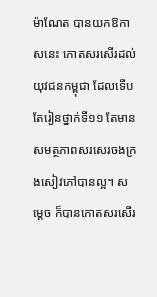ម៉ាណែត បានយកឱកាសនេះ កោតសរសើរដល់យុវជនកម្ពុជា ដែលទើបតែរៀនថ្នាក់ទី១១ តែមានសមត្ថភាពសរសេរចងក្រងសៀវភៅបានល្អ។ សម្តេច ក៏បានកោតសរសើរ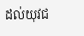ដល់យុវជ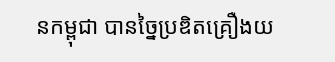នកម្ពុជា បានច្នៃប្រឌិតគ្រឿងយ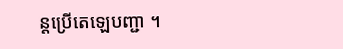ន្តប្រើតេឡេបញ្ជា ។